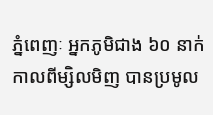ភ្នំពេញៈ អ្នកភូមិជាង ៦០ នាក់កាលពីម្សិលមិញ បានប្រមូល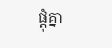ផ្តុំគ្នា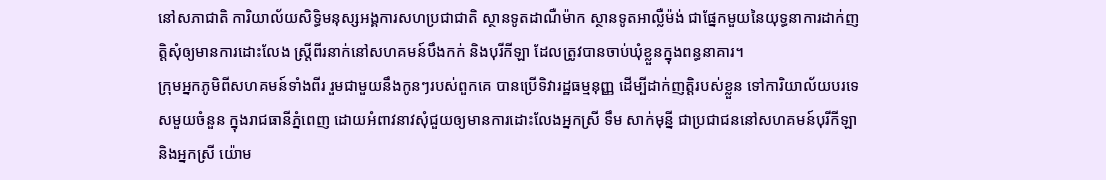នៅសភាជាតិ ការិយាល័យសិទ្ធិមនុស្សអង្គការសហប្រជាជាតិ ស្ថានទូតដាណឺម៉ាក ស្ថានទូតអាល្លឺម៉ង់ ជាផ្នែកមួយនៃយុទ្ធនាការដាក់ញត្តិសុំឲ្យមានការដោះលែង ស្រ្តីពីរនាក់នៅសហគមន៍បឹងកក់ និងបុរីកីឡា ដែលត្រូវបានចាប់ឃុំខ្លួនក្នុងពន្ធនាគារ។
ក្រុមអ្នកភូមិពីសហគមន៍ទាំងពីរ រួមជាមួយនឹងកូនៗរបស់ពួកគេ បានប្រើទិវារដ្ឋធម្មនុញ្ញ ដើម្បីដាក់ញត្តិរបស់ខ្លួន ទៅការិយាល័យបរទេសមួយចំនួន ក្នុងរាជធានីភ្នំពេញ ដោយអំពាវនាវសុំជួយឲ្យមានការដោះលែងអ្នកស្រី ទឹម សាក់មុន្នី ជាប្រជាជននៅសហគមន៍បុរីកីឡា និងអ្នកស្រី យ៉ោម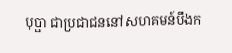បុប្ផា ជាប្រជាជននៅសហគមន៍បឹងក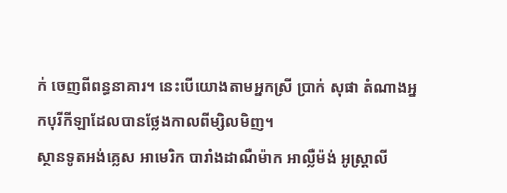ក់ ចេញពីពន្ធនាគារ។ នេះបើយោងតាមអ្នកស្រី ប្រាក់ សុផា តំណាងអ្នកបុរីកីឡាដែលបានថ្លែងកាលពីម្សិលមិញ។
ស្ថានទូតអង់គ្លេស អាមេរិក បារាំងដាណឺម៉ាក អាល្លឺម៉ង់ អូស្រ្តាលី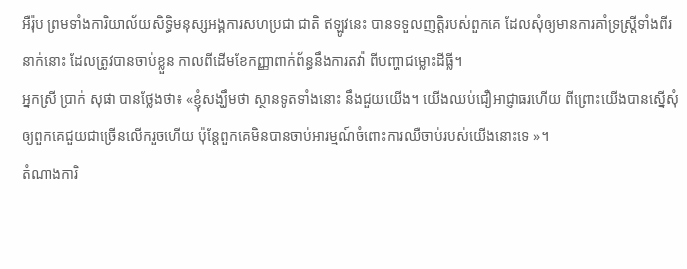អឺរ៉ុប ព្រមទាំងការិយាល័យសិទ្ធិមនុស្សអង្គការសហប្រជា ជាតិ ឥឡូវនេះ បានទទួលញត្តិរបស់ពួកគេ ដែលសុំឲ្យមានការគាំទ្រស្រ្តីទាំងពីរនាក់នោះ ដែលត្រូវបានចាប់ខ្លួន កាលពីដើមខែកញ្ញាពាក់ព័ន្ធនឹងការតវ៉ា ពីបញ្ហាជម្លោះដីធ្លី។
អ្នកស្រី ប្រាក់ សុផា បានថ្លែងថា៖ «ខ្ញុំសង្ឃឹមថា ស្ថានទូតទាំងនោះ នឹងជួយយើង។ យើងឈប់ជឿអាជ្ញាធរហើយ ពីព្រោះយើងបានស្នើសុំឲ្យពួកគេជួយជាច្រើនលើករួចហើយ ប៉ុន្តែពួកគេមិនបានចាប់អារម្មណ៍ចំពោះការឈឺចាប់របស់យើងនោះទេ »។
តំណាងការិ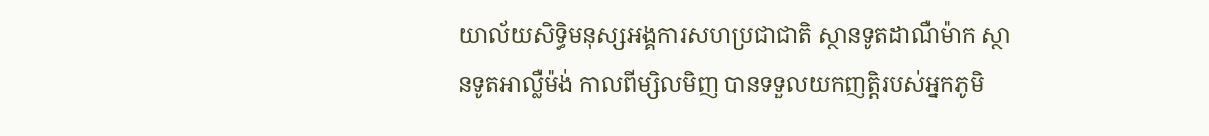យាល័យសិទ្ធិមនុស្សអង្គការសហប្រជាជាតិ ស្ថានទូតដាណឺម៉ាក ស្ថានទូតអាល្លឺម៉ង់ កាលពីម្សិលមិញ បានទទួលយកញតិ្តរបស់អ្នកភូមិ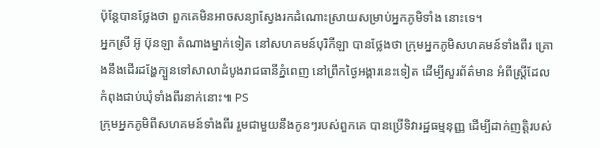ប៉ុន្តែបានថ្លែងថា ពួកគេមិនអាចសន្យាស្វែងរកដំណោះស្រាយសម្រាប់អ្នកភូមិទាំង នោះទេ។
អ្នកស្រី អ៊ូ ប៊ុនឡា តំណាងម្នាក់ទៀត នៅសហគមន៍បុរិកីឡា បានថ្លែងថា ក្រុមអ្នកភូមិសហគមន៍ទាំងពីរ គ្រោងនឹងដើរដង្ហែក្បួនទៅសាលាដំបូងរាជធានីភ្នំពេញ នៅព្រឹកថ្ងៃអង្គារនេះទៀត ដើម្បីសួរព័ត៌មាន អំពីស្រ្តីដែលកំពុងជាប់ឃុំទាំងពីរនាក់នោះ៕ PS
ក្រុមអ្នកភូមិពីសហគមន៍ទាំងពីរ រួមជាមួយនឹងកូនៗរបស់ពួកគេ បានប្រើទិវារដ្ឋធម្មនុញ្ញ ដើម្បីដាក់ញត្តិរបស់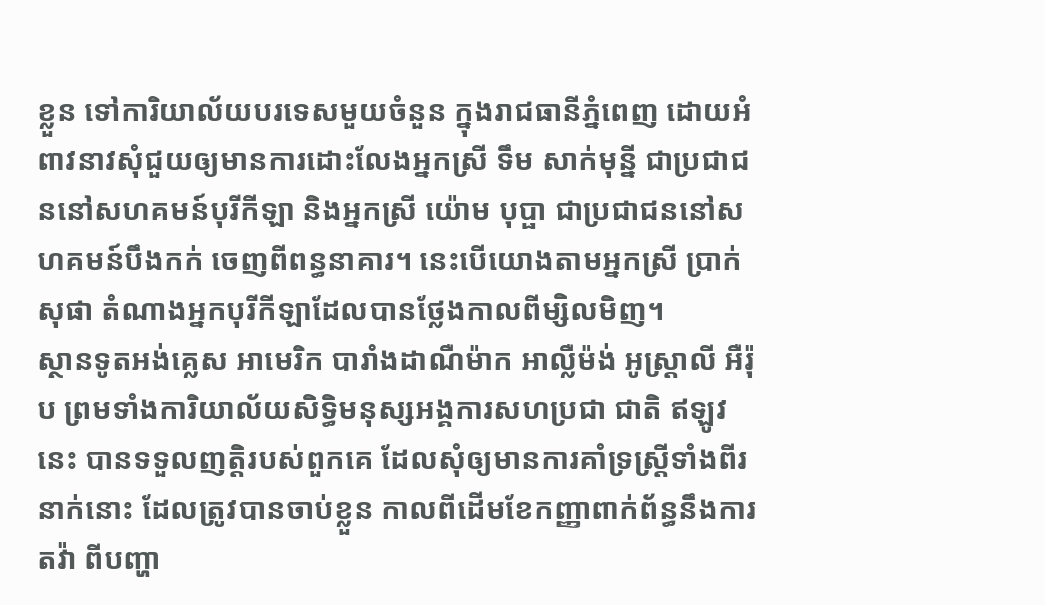ខ្លួន ទៅការិយាល័យបរទេសមួយចំនួន ក្នុងរាជធានីភ្នំពេញ ដោយអំពាវនាវសុំជួយឲ្យមានការដោះលែងអ្នកស្រី ទឹម សាក់មុន្នី ជាប្រជាជននៅសហគមន៍បុរីកីឡា និងអ្នកស្រី យ៉ោម បុប្ផា ជាប្រជាជននៅសហគមន៍បឹងកក់ ចេញពីពន្ធនាគារ។ នេះបើយោងតាមអ្នកស្រី ប្រាក់ សុផា តំណាងអ្នកបុរីកីឡាដែលបានថ្លែងកាលពីម្សិលមិញ។
ស្ថានទូតអង់គ្លេស អាមេរិក បារាំងដាណឺម៉ាក អាល្លឺម៉ង់ អូស្រ្តាលី អឺរ៉ុប ព្រមទាំងការិយាល័យសិទ្ធិមនុស្សអង្គការសហប្រជា ជាតិ ឥឡូវនេះ បានទទួលញត្តិរបស់ពួកគេ ដែលសុំឲ្យមានការគាំទ្រស្រ្តីទាំងពីរនាក់នោះ ដែលត្រូវបានចាប់ខ្លួន កាលពីដើមខែកញ្ញាពាក់ព័ន្ធនឹងការតវ៉ា ពីបញ្ហា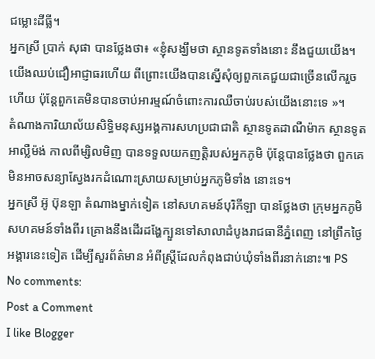ជម្លោះដីធ្លី។
អ្នកស្រី ប្រាក់ សុផា បានថ្លែងថា៖ «ខ្ញុំសង្ឃឹមថា ស្ថានទូតទាំងនោះ នឹងជួយយើង។ យើងឈប់ជឿអាជ្ញាធរហើយ ពីព្រោះយើងបានស្នើសុំឲ្យពួកគេជួយជាច្រើនលើករួចហើយ ប៉ុន្តែពួកគេមិនបានចាប់អារម្មណ៍ចំពោះការឈឺចាប់របស់យើងនោះទេ »។
តំណាងការិយាល័យសិទ្ធិមនុស្សអង្គការសហប្រជាជាតិ ស្ថានទូតដាណឺម៉ាក ស្ថានទូតអាល្លឺម៉ង់ កាលពីម្សិលមិញ បានទទួលយកញតិ្តរបស់អ្នកភូមិ ប៉ុន្តែបានថ្លែងថា ពួកគេមិនអាចសន្យាស្វែងរកដំណោះស្រាយសម្រាប់អ្នកភូមិទាំង នោះទេ។
អ្នកស្រី អ៊ូ ប៊ុនឡា តំណាងម្នាក់ទៀត នៅសហគមន៍បុរិកីឡា បានថ្លែងថា ក្រុមអ្នកភូមិសហគមន៍ទាំងពីរ គ្រោងនឹងដើរដង្ហែក្បួនទៅសាលាដំបូងរាជធានីភ្នំពេញ នៅព្រឹកថ្ងៃអង្គារនេះទៀត ដើម្បីសួរព័ត៌មាន អំពីស្រ្តីដែលកំពុងជាប់ឃុំទាំងពីរនាក់នោះ៕ PS
No comments:
Post a Comment
I like Blogger